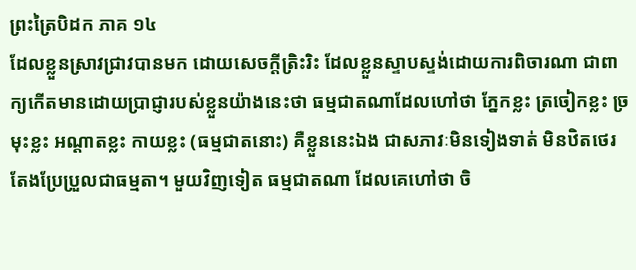ព្រះត្រៃបិដក ភាគ ១៤
ដែលខ្លួនស្រាវជ្រាវបានមក ដោយសេចក្តីត្រិះរិះ ដែលខ្លួនស្ទាបស្ទង់ដោយការពិចារណា ជាពាក្យកើតមានដោយប្រាជ្ញារបស់ខ្លួនយ៉ាងនេះថា ធម្មជាតណាដែលហៅថា ភ្នែកខ្លះ ត្រចៀកខ្លះ ច្រមុះខ្លះ អណ្តាតខ្លះ កាយខ្លះ (ធម្មជាតនោះ) គឺខ្លួននេះឯង ជាសភាវៈមិនទៀងទាត់ មិនឋិតថេរ តែងប្រែប្រួលជាធម្មតា។ មួយវិញទៀត ធម្មជាតណា ដែលគេហៅថា ចិ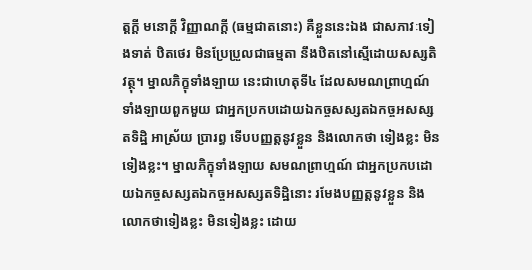ត្តក្តី មនោក្តី វិញ្ញាណក្តី (ធម្មជាតនោះ) គឺខ្លួននេះឯង ជាសភាវៈទៀងទាត់ ឋិតថេរ មិនប្រែប្រួលជាធម្មតា នឹងឋិតនៅស្មើដោយសស្សតិវត្ថុ។ ម្នាលភិក្ខុទាំងឡាយ នេះជាហេតុទី៤ ដែលសមណព្រាហ្មណ៍ទាំងឡាយពួកមួយ ជាអ្នកប្រកបដោយឯកច្ចសស្សតឯកច្ចអសស្សតទិដ្ឋិ អាស្រ័យ ប្រារព្ធ ទើបបញ្ញត្តនូវខ្លួន និងលោកថា ទៀងខ្លះ មិនទៀងខ្លះ។ ម្នាលភិក្ខុទាំងឡាយ សមណព្រាហ្មណ៍ ជាអ្នកប្រកបដោយឯកច្ចសស្សតឯកច្ចអសស្សតទិដ្ឋិនោះ រមែងបញ្ញត្តនូវខ្លួន និងលោកថាទៀងខ្លះ មិនទៀងខ្លះ ដោយ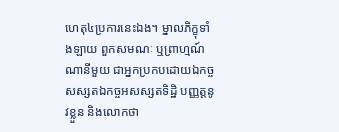ហេតុ៤ប្រការនេះឯង។ ម្នាលភិក្ខុទាំងឡាយ ពួកសមណៈ ឬព្រាហ្មណ៍ណានីមួយ ជាអ្នកប្រកបដោយឯកច្ចសស្សតឯកច្ចអសស្សតទិដ្ឋិ បញ្ញត្តនូវខ្លួន និងលោកថា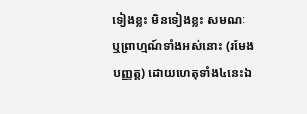ទៀងខ្លះ មិនទៀងខ្លះ សមណៈ ឬព្រាហ្មណ៍ទាំងអស់នោះ (រមែងបញ្ញត្ត) ដោយហេតុទាំង៤នេះឯ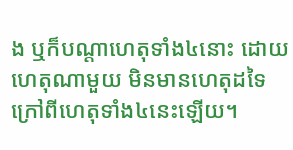ង ឬក៏បណ្តាហេតុទាំង៤នោះ ដោយហេតុណាមួយ មិនមានហេតុដទៃ ក្រៅពីហេតុទាំង៤នេះឡើយ។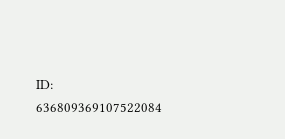ID: 636809369107522084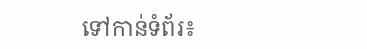ទៅកាន់ទំព័រ៖